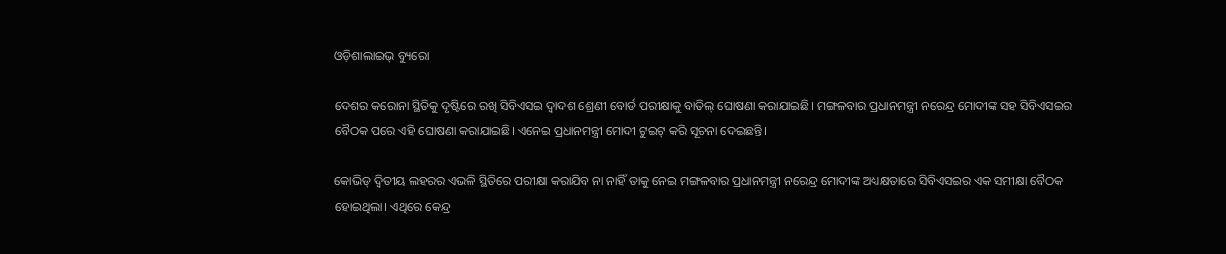ଓଡ଼ିଶାଲାଇଭ୍ ବ୍ୟୁରୋ

ଦେଶର କରୋନା ସ୍ଥିତିକୁ ଦୃଷ୍ଟିରେ ରଖି ସିବିଏସଇ ଦ୍ୱାଦଶ ଶ୍ରେଣୀ ବୋର୍ଡ ପରୀକ୍ଷାକୁ ବାତିଲ୍ ଘୋଷଣା କରାଯାଇଛି। ମଙ୍ଗଳବାର ପ୍ରଧାନମନ୍ତ୍ରୀ ନରେନ୍ଦ୍ର ମୋଦୀଙ୍କ ସହ ସିବିଏସଇର ବୈଠକ ପରେ ଏହି ଘୋଷଣା କରାଯାଇଛି। ଏନେଇ ପ୍ରଧାନମନ୍ତ୍ରୀ ମୋଦୀ ଟୁଇଟ୍‌ କରି ସୂଚନା ଦେଇଛନ୍ତି।

କୋଭିଡ୍ ଦ୍ଵିତୀୟ ଲହରର ଏଭଳି ସ୍ଥିତିରେ ପରୀକ୍ଷା କରାଯିବ ନା ନାହିଁ ତାକୁ ନେଇ ମଙ୍ଗଳବାର ପ୍ରଧାନମନ୍ତ୍ରୀ ନରେନ୍ଦ୍ର ମୋଦୀଙ୍କ ଅଧ୍ୟକ୍ଷତାରେ ସିବିଏସଇର ଏକ ସମୀକ୍ଷା ବୈଠକ ହୋଇଥିଲା। ଏଥିରେ କେନ୍ଦ୍ର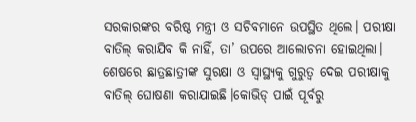ସରକାରଙ୍କର ବରିଷ୍ଠ ମନ୍ତ୍ରୀ ଓ ସଚିବମାନେ ଉପସ୍ଥିତ ଥିଲେ। ପରୀକ୍ଷା ବାତିଲ୍ କରାଯିବ କି ନାହିଁ, ତା’ ଉପରେ ଆଲୋଚନା ହୋଇଥିଲା। ଶେଷରେ ଛାତ୍ରଛାତ୍ରୀଙ୍କ ସୁରକ୍ଷା ଓ ସ୍ୱାସ୍ଥ୍ୟକୁ ଗୁରୁତ୍ୱ ଦେଇ ପରୀକ୍ଷାକୁ ବାତିଲ୍ ଘୋଷଣା କରାଯାଇଛି।କୋଭିଡ୍ ପାଇଁ ପୂର୍ବରୁ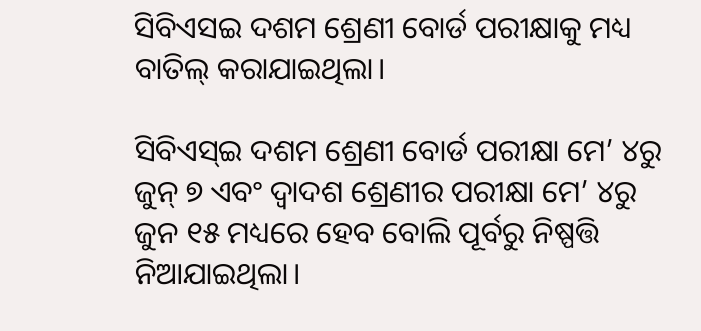ସିବିଏସଇ ଦଶମ ଶ୍ରେଣୀ ବୋର୍ଡ ପରୀକ୍ଷାକୁ ମଧ୍ୟ ବାତିଲ୍ କରାଯାଇଥିଲା।

ସିବିଏସ୍‌ଇ ଦଶମ ଶ୍ରେଣୀ ବୋର୍ଡ ପରୀକ୍ଷା ମେ’ ୪ରୁ ଜୁନ୍‌ ୭ ଏବଂ ଦ୍ୱାଦଶ ଶ୍ରେଣୀର ପରୀକ୍ଷା ମେ’ ୪ରୁ ଜୁନ ୧୫ ମଧ୍ୟରେ ହେବ ବୋଲି ପୂର୍ବରୁ ନିଷ୍ପତ୍ତି ନିଆଯାଇଥିଲା।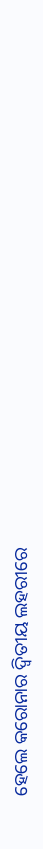ହେଲେ କରୋନାର ଦ୍ୱିତୀୟ ଲହରୀରେ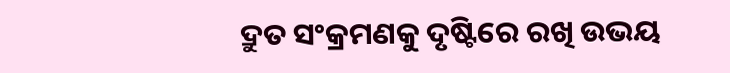ଦ୍ରୁତ ସଂକ୍ରମଣକୁ ଦୃଷ୍ଟିରେ ରଖି ଉଭୟ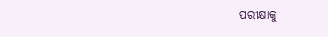ପରୀକ୍ଷାକୁ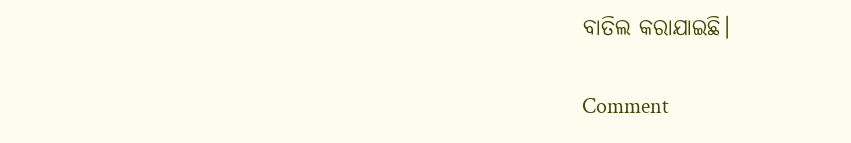ବାତିଲ କରାଯାଇଛି।

Comment